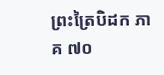ព្រះត្រៃបិដក ភាគ ៧០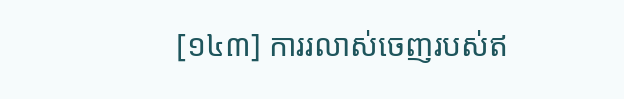[១៤៣] ការរលាស់ចេញរបស់ឥ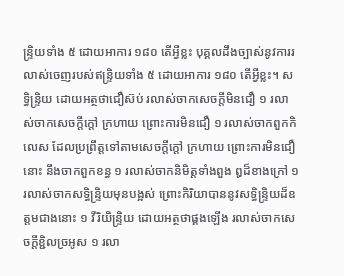ន្ទ្រិយទាំង ៥ ដោយអាការ ១៨០ តើអ្វីខ្លះ បុគ្គលដឹងច្បាស់នូវការរលាស់ចេញរបស់ឥន្ទ្រិយទាំង ៥ ដោយអាការ ១៨០ តើអ្វីខ្លះ។ សទ្ធិន្ទ្រិយ ដោយអត្ថថាជឿស៊ប់ រលាស់ចាកសេចក្ដីមិនជឿ ១ រលាស់ចាកសេចក្ដីក្ដៅ ក្រហាយ ព្រោះការមិនជឿ ១ រលាស់ចាកពួកកិលេស ដែលប្រព្រឹត្តទៅតាមសេចក្ដីក្ដៅ ក្រហាយ ព្រោះការមិនជឿនោះ នឹងចាកពួកខន្ធ ១ រលាស់ចាកនិមិត្តទាំងពួង ឰដ៏ខាងក្រៅ ១ រលាស់ចាកសទ្ធិន្ទ្រិយមុនបង្អស់ ព្រោះកិរិយាបាននូវសទ្ធិន្ទ្រិយដ៏ឧត្ដមជាងនោះ ១ វីរិយិន្ទ្រិយ ដោយអត្ថថាផ្គងឡើង រលាស់ចាកសេចក្ដីខ្ជិលច្រអូស ១ រលា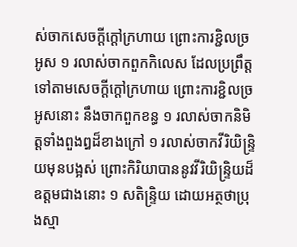ស់ចាកសេចក្ដីក្ដៅក្រហាយ ព្រោះការខ្ជិលច្រអូស ១ រលាស់ចាកពួកកិលេស ដែលប្រព្រឹត្តទៅតាមសេចក្ដីក្ដៅក្រហាយ ព្រោះការខ្ជិលច្រអូសនោះ នឹងចាកពួកខន្ធ ១ រលាស់ចាកនិមិត្តទាំងពួងឰដ៏ខាងក្រៅ ១ រលាស់ចាកវីរិយិន្ទ្រិយមុនបង្អស់ ព្រោះកិរិយាបាននូវវីរិយិន្ទ្រិយដ៏ឧត្ដមជាងនោះ ១ សតិន្ទ្រិយ ដោយអត្ថថាប្រុងស្មា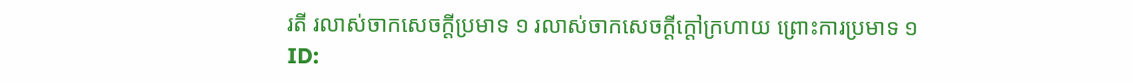រតី រលាស់ចាកសេចក្ដីប្រមាទ ១ រលាស់ចាកសេចក្ដីក្ដៅក្រហាយ ព្រោះការប្រមាទ ១
ID: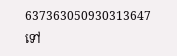637363050930313647
ទៅ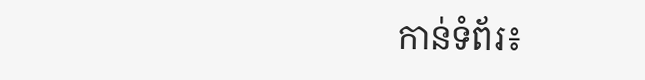កាន់ទំព័រ៖